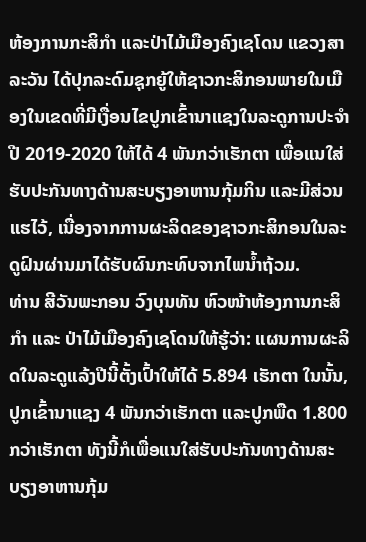ຫ້ອງການກະສິກຳ ແລະປ່າໄມ້ເມືອງຄົງເຊໂດນ ແຂວງສາລະວັນ ໄດ້ປຸກລະດົມຊຸກຍູ້ໃຫ້ຊາວກະສິກອນພາຍໃນເມືອງໃນເຂດທີ່ມີເງື່ອນໄຂປູກເຂົ້ານາແຊງໃນລະດູການປະຈໍາປີ 2019-2020 ໃຫ້ໄດ້ 4 ພັນກວ່າເຮັກຕາ ເພື່ອແນໃສ່ຮັບປະກັນທາງດ້ານສະບຽງອາຫານກຸ້ມກິນ ແລະມີສ່ວນແຮໄວ້, ເນື່ອງຈາກການຜະລິດຂອງຊາວກະສິກອນໃນລະດູຝົນຜ່ານມາໄດ້ຮັບຜົນກະທົບຈາກໄພນໍ້າຖ້ວມ.
ທ່ານ ສີວັນພະກອນ ວົງບຸນທັນ ຫົວໜ້າຫ້ອງການກະສິກໍາ ແລະ ປ່າໄມ້ເມືອງຄົງເຊໂດນໃຫ້ຮູ້ວ່າ: ແຜນການຜະລິດໃນລະດູແລ້ງປີນີ້ຕັ້ງເປົ້າໃຫ້ໄດ້ 5.894 ເຮັກຕາ ໃນນັ້ນ, ປູກເຂົ້ານາແຊງ 4 ພັນກວ່າເຮັກຕາ ແລະປູກພືດ 1.800 ກວ່າເຮັກຕາ ທັງນີ້ກໍເພື່ອແນໃສ່ຮັບປະກັນທາງດ້ານສະບຽງອາຫານກຸ້ມ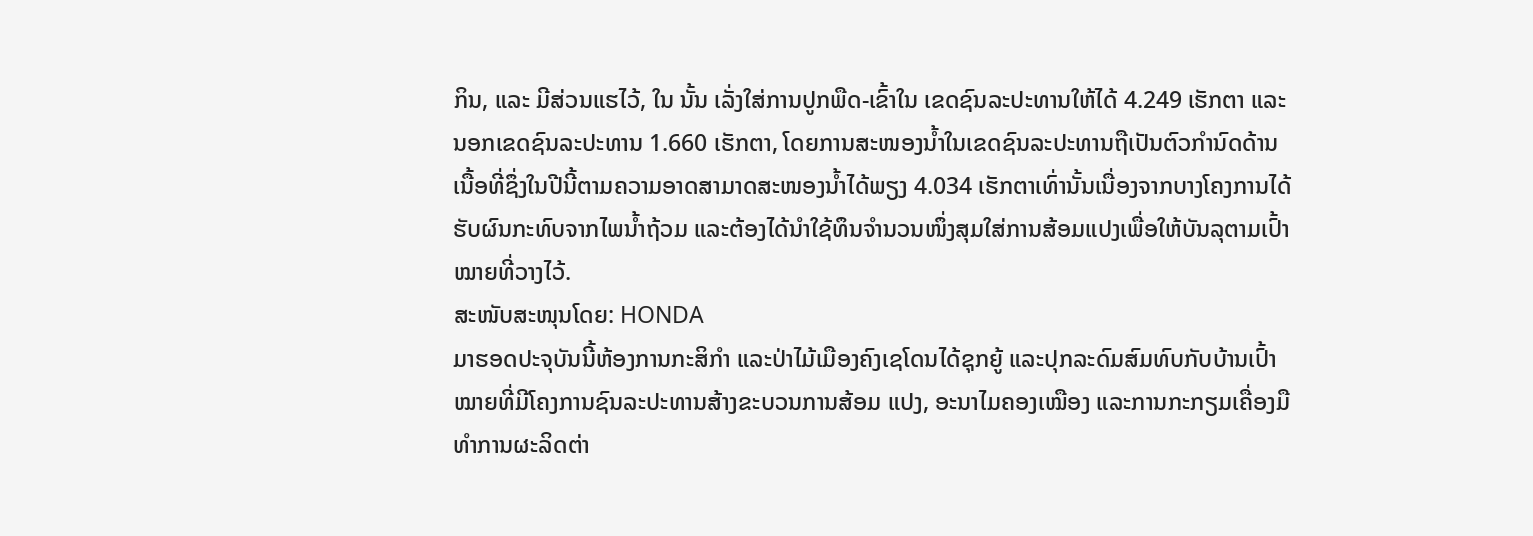ກິນ, ແລະ ມີສ່ວນແຮໄວ້, ໃນ ນັ້ນ ເລັ່ງໃສ່ການປູກພືດ-ເຂົ້າໃນ ເຂດຊົນລະປະທານໃຫ້ໄດ້ 4.249 ເຮັກຕາ ແລະ ນອກເຂດຊົນລະປະທານ 1.660 ເຮັກຕາ, ໂດຍການສະໜອງນ້ຳໃນເຂດຊົນລະປະທານຖືເປັນຕົວກຳນົດດ້ານເນື້ອທີ່ຊຶ່ງໃນປີນີ້ຕາມຄວາມອາດສາມາດສະໜອງນ້ຳໄດ້ພຽງ 4.034 ເຮັກຕາເທົ່ານັ້ນເນື່ອງຈາກບາງໂຄງການໄດ້ຮັບຜົນກະທົບຈາກໄພນໍ້າຖ້ວມ ແລະຕ້ອງໄດ້ນຳໃຊ້ທຶນຈຳນວນໜຶ່ງສຸມໃສ່ການສ້ອມແປງເພື່ອໃຫ້ບັນລຸຕາມເປົ້າໝາຍທີ່ວາງໄວ້.
ສະໜັບສະໜຸນໂດຍ: HONDA
ມາຮອດປະຈຸບັນນີ້ຫ້ອງການກະສິກຳ ແລະປ່າໄມ້ເມືອງຄົງເຊໂດນໄດ້ຊຸກຍູ້ ແລະປຸກລະດົມສົມທົບກັບບ້ານເປົ້າໝາຍທີ່ມີໂຄງການຊົນລະປະທານສ້າງຂະບວນການສ້ອມ ແປງ, ອະນາໄມຄອງເໝືອງ ແລະການກະກຽມເຄື່ອງມືທຳການຜະລິດຕ່າ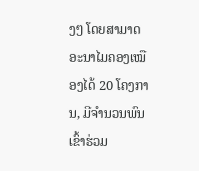ງໆ ໂດຍສາມາດອະນາໄມຄອງເໝືອງໄດ້ 20 ໂຄງການ, ມີຈຳນວນພົນເຂົ້າຮ່ວມ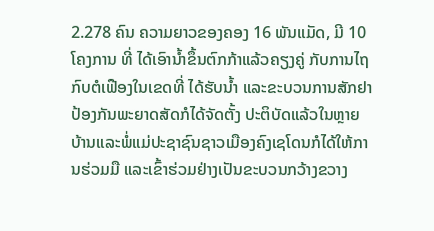2.278 ຄົນ ຄວາມຍາວຂອງຄອງ 16 ພັນແມັດ, ມີ 10 ໂຄງການ ທີ່ ໄດ້ເອົານໍ້າຂຶ້ນຕົກກ້າແລ້ວຄຽງຄູ່ ກັບການໄຖກົບຕໍເຟືອງໃນເຂດທີ່ ໄດ້ຮັບນໍ້າ ແລະຂະບວນການສັກຢາປ້ອງກັນພະຍາດສັດກໍໄດ້ຈັດຕັ້ງ ປະຕິບັດແລ້ວໃນຫຼາຍບ້ານແລະພໍ່ແມ່ປະຊາຊົນຊາວເມືອງຄົງເຊໂດນກໍໄດ້ໃຫ້ການຮ່ວມມື ແລະເຂົ້າຮ່ວມຢ່າງເປັນຂະບວນກວ້າງຂວາງ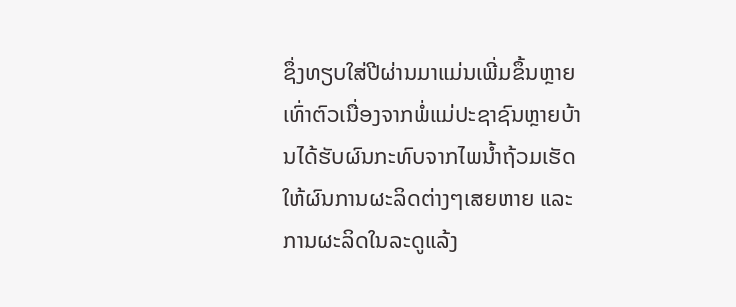ຊຶ່ງທຽບໃສ່ປີຜ່ານມາແມ່ນເພີ່ມຂຶ້ນຫຼາຍເທົ່າຕົວເນື່ອງຈາກພໍ່ແມ່ປະຊາຊົນຫຼາຍບ້ານໄດ້ຮັບຜົນກະທົບຈາກໄພນ້ຳຖ້ວມເຮັດໃຫ້ຜົນການຜະລິດຕ່າງໆເສຍຫາຍ ແລະ ການຜະລິດໃນລະດູແລ້ງ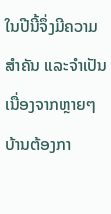ໃນປີນີ້ຈຶ່ງມີຄວາມສຳຄັນ ແລະຈຳເປັນເນື່ອງຈາກຫຼາຍໆບ້ານຕ້ອງກາ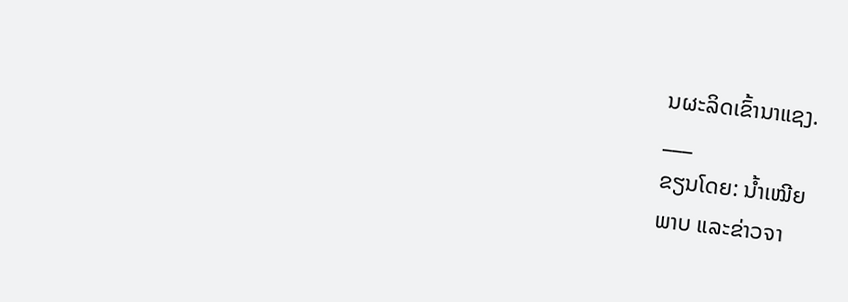ນຜະລິດເຂົ້ານາແຊງ.
___
ຂຽນໂດຍ: ນໍ້າເໝີຍ
ພາບ ແລະຂ່າວຈາ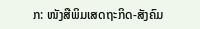ກ: ໜັງສືພິມເສດຖະກິດ-ສັງຄົມ